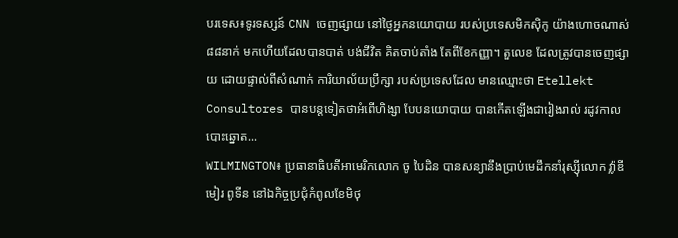បរទេស៖ទូរទស្សន៍ CNN ចេញផ្សាយ នៅថ្ងៃអ្នកនយោបាយ របស់ប្រទេសមិកស៊ិកូ យ៉ាងហោចណាស់៨៨នាក់ មកហើយដែលបានបាត់ បង់ជីវិត គិតចាប់តាំង តែពីខែកញ្ញា។ តួលេខ ដែលត្រូវបានចេញផ្សាយ ដោយផ្ទាល់ពីសំណាក់ ការិយាល័យប្រឹក្សា របស់ប្រទេសដែល មានឈ្មោះថា Etellekt Consultores បានបន្តទៀតថាអំពើហិង្សា បែបនយោបាយ បានកើតឡើងជារៀងរាល់ រដូវកាលបោះឆ្នោត...
WILMINGTON៖ ប្រធានាធិបតីអាមេរិកលោក ចូ បៃដិន បានសន្យានឹងប្រាប់មេដឹកនាំរុស្ស៊ីលោក វ្ល៉ាឌីមៀរ ពូទីន នៅឯកិច្ចប្រជុំកំពូលខែមិថុ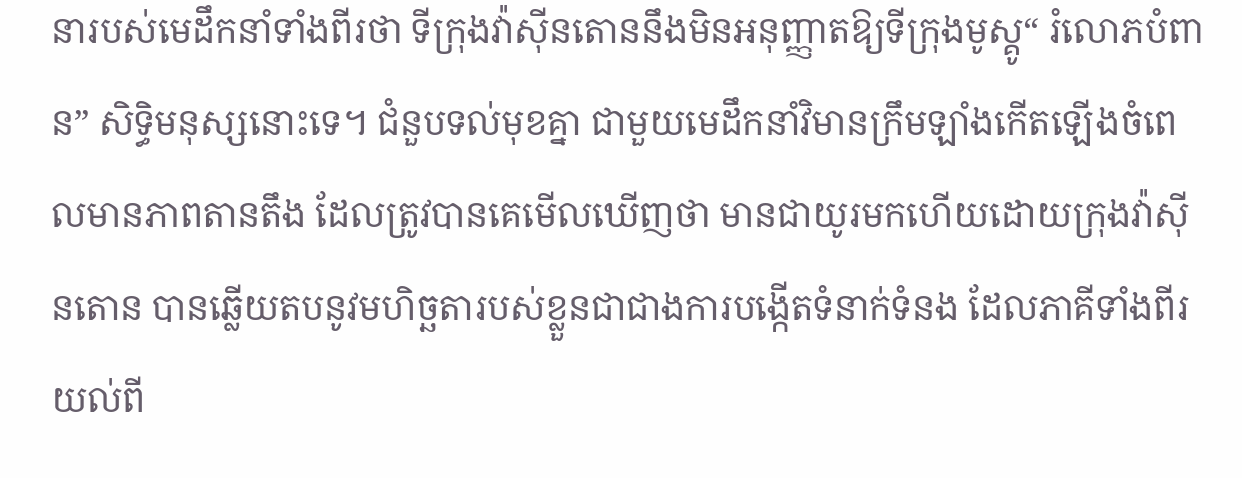នារបស់មេដឹកនាំទាំងពីរថា ទីក្រុងវ៉ាស៊ីនតោននឹងមិនអនុញ្ញាតឱ្យទីក្រុងមូស្គូ“ រំលោភបំពាន” សិទ្ធិមនុស្សនោះទេ។ ជំនួបទល់មុខគ្នា ជាមួយមេដឹកនាំវិមានក្រឹមឡាំងកើតឡើងចំពេលមានភាពតានតឹង ដែលត្រូវបានគេមើលឃើញថា មានជាយូរមកហើយដោយក្រុងវ៉ាស៊ីនតោន បានឆ្លើយតបនូវមហិច្ឆតារបស់ខ្លួនជាជាងការបង្កើតទំនាក់ទំនង ដែលភាគីទាំងពីរយល់ពី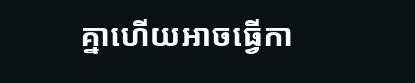គ្នាហើយអាចធ្វើកា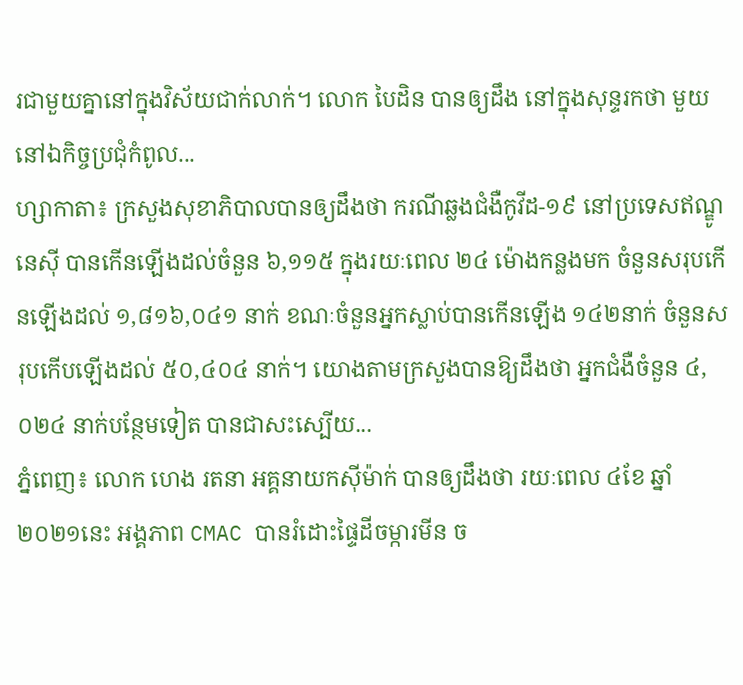រជាមួយគ្នានៅក្នុងវិស័យជាក់លាក់។ លោក បៃដិន បានឲ្យដឹង នៅក្នុងសុន្ទរកថា មួយនៅឯកិច្ចប្រជុំកំពូល...
ហ្សាកាតា៖ ក្រសួងសុខាភិបាលបានឲ្យដឹងថា ករណីឆ្លងជំងឺកូវីដ-១៩ នៅប្រទេសឥណ្ឌូនេស៊ី បានកើនឡើងដល់ចំនួន ៦,១១៥ ក្នុងរយៈពេល ២៤ ម៉ោងកន្លងមក ចំនួនសរុបកើនឡើងដល់ ១,៨១៦,០៤១ នាក់ ខណៈចំនួនអ្នកស្លាប់បានកើនឡើង ១៤២នាក់ ចំនួនសរុបកើបឡើងដល់ ៥០,៤០៤ នាក់។ យោងតាមក្រសួងបានឱ្យដឹងថា អ្នកជំងឺចំនួន ៤,០២៤ នាក់បន្ថែមទៀត បានជាសះស្បើយ...
ភ្នំពេញ៖ លោក ហេង រតនា អគ្គនាយកស៊ីម៉ាក់ បានឲ្យដឹងថា រយៈពេល ៤ខែ ឆ្នាំ២០២១នេះ អង្គភាព CMAC បានរំដោះផ្ទៃដីចម្ការមីន ច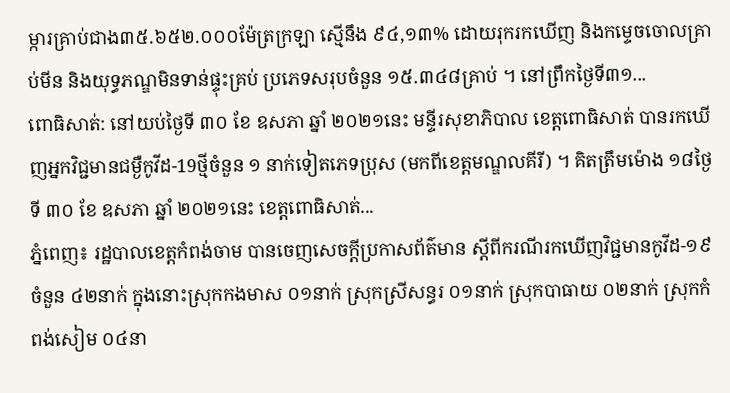ម្ការគ្រាប់ជាង៣៥.៦៥២.០០០ម៉ែត្រក្រឡា ស្មើនឹង ៩៤,១៣% ដោយរុករកឃើញ និងកម្ទេចចោលគ្រាប់មីន និងយុទ្ធភណ្ឌមិនទាន់ផ្ទុះគ្រប់ ប្រភេទសរុបចំនួន ១៥.៣៤៨គ្រាប់ ។ នៅព្រឹកថ្ងៃទី៣១...
ពោធិសាត់: នៅយប់ថ្ងៃទី ៣០ ខែ ឧសភា ឆ្នាំ ២០២១នេះ មន្ទីរសុខាភិបាល ខេត្តពោធិសាត់ បានរកឃើញអ្នកវិជ្ជមានជម្ងឺកូវីដ-19ថ្មីចំនួន ១ នាក់ទៀតភេទប្រុស (មកពីខេត្តមណ្ឌលគីរី) ។ គិតត្រឹមម៉ោង ១៨ថ្ងៃទី ៣០ ខែ ឧសភា ឆ្នាំ ២០២១នេះ ខេត្តពោធិសាត់...
ភ្នំពេញ៖ រដ្ឋបាលខេត្តកំពង់ចាម បានចេញសេចក្ដីប្រកាសព័ត៌មាន ស្ដីពីករណីរកឃើញវិជ្ជមានកូវីដ-១៩ ចំនួន ៤២នាក់ ក្នុងនោះស្រុកកងមាស ០១នាក់ ស្រុកស្រីសន្ធរ ០១នាក់ ស្រុកបាធាយ ០២នាក់ ស្រុកកំពង់សៀម ០៤នា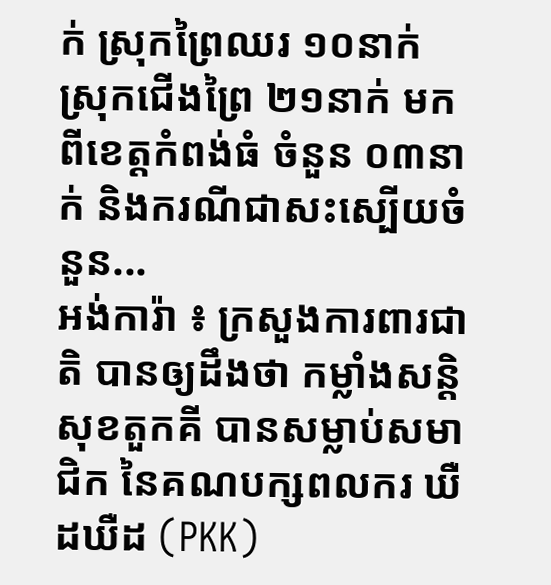ក់ ស្រុកព្រៃឈរ ១០នាក់ ស្រុកជើងព្រៃ ២១នាក់ មកពីខេត្តកំពង់ធំ ចំនួន ០៣នាក់ និងករណីជាសះស្បើយចំនួន...
អង់ការ៉ា ៖ ក្រសួងការពារជាតិ បានឲ្យដឹងថា កម្លាំងសន្តិសុខតួកគី បានសម្លាប់សមាជិក នៃគណបក្សពលករ ឃឺដឃឺដ (PKK)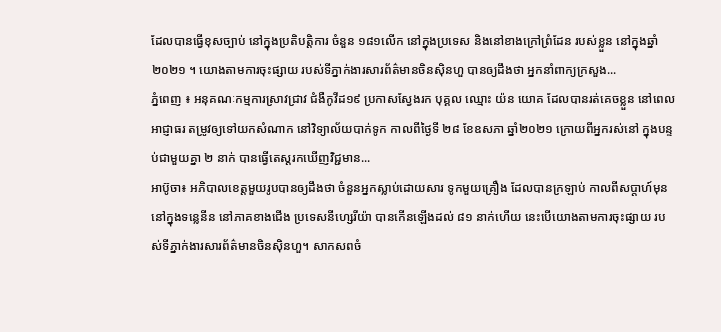ដែលបានធ្វើខុសច្បាប់ នៅក្នុងប្រតិបត្តិការ ចំនួន ១៨១លើក នៅក្នុងប្រទេស និងនៅខាងក្រៅព្រំដែន របស់ខ្លួន នៅក្នុងឆ្នាំ២០២១ ។ យោងតាមការចុះផ្សាយ របស់ទីភ្នាក់ងារសារព័ត៌មានចិនស៊ិនហួ បានឲ្យដឹងថា អ្នកនាំពាក្យក្រសួង...
ភ្នំពេញ ៖ អនុគណៈកម្មការស្រាវជ្រាវ ជំងឺកូវីដ១៩ ប្រកាសស្វែងរក បុគ្គល ឈ្មោះ យ៉ន យោគ ដែលបានរត់គេចខ្លួន នៅពេលអាជ្ញាធរ តម្រូវឲ្យទៅយកសំណាក នៅវិទ្យាល័យបាក់ទូក កាលពីថ្ងៃទី ២៨ ខែឧសភា ឆ្នាំ២០២១ ក្រោយពីអ្នករស់នៅ ក្នុងបន្ទប់ជាមួយគ្នា ២ នាក់ បានធ្វើតេស្ដរកឃើញវិជ្ជមាន...
អាប៊ូចា៖ អភិបាលខេត្តមួយរូបបានឲ្យដឹងថា ចំនួនអ្នកស្លាប់ដោយសារ ទូកមួយគ្រឿង ដែលបានក្រឡាប់ កាលពីសប្តាហ៍មុន នៅក្នុងទន្លេនីន នៅភាគខាងជើង ប្រទេសនីហ្សេរីយ៉ា បានកើនឡើងដល់ ៨១ នាក់ហើយ នេះបើយោងតាមការចុះផ្សាយ របស់ទីភ្នាក់ងារសារព័ត៌មានចិនស៊ិនហួ។ សាកសពចំ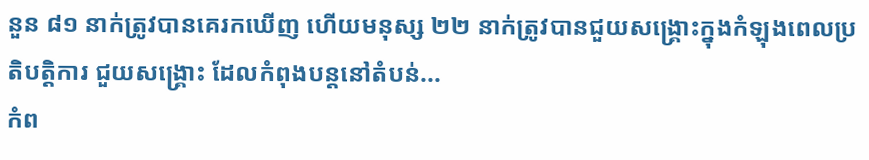នួន ៨១ នាក់ត្រូវបានគេរកឃើញ ហើយមនុស្ស ២២ នាក់ត្រូវបានជួយសង្គ្រោះក្នុងកំឡុងពេលប្រតិបត្តិការ ជួយសង្គ្រោះ ដែលកំពុងបន្តនៅតំបន់...
កំព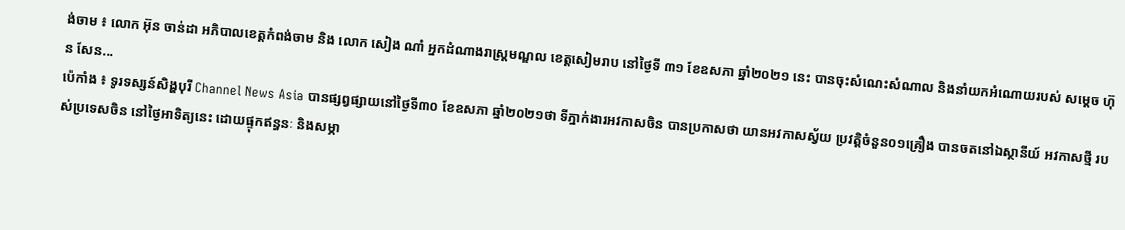ង់ចាម ៖ លោក អ៊ុន ចាន់ដា អភិបាលខេត្តកំពង់ចាម និង លោក សៀង ណាំ អ្នកដំណាងរាស្រ្តមណ្ឌល ខេត្តសៀមរាប នៅថ្ងៃទី ៣១ ខែឧសភា ឆ្នាំ២០២១ នេះ បានចុះសំណេះសំណាល និងនាំយកអំណោយរបស់ សម្ដេច ហ៊ុន សែន...
ប៉េកាំង ៖ ទូរទស្សន៍សិង្ហបុរី Channel News Asia បានផ្សព្វផ្សាយនៅថ្ងៃទី៣០ ខែឧសភា ឆ្នាំ២០២១ថា ទីភ្នាក់ងារអវកាសចិន បានប្រកាសថា យានអវកាសស្វ័យ ប្រវត្តិចំនួន០១គ្រឿង បានចតនៅឯស្ថានីយ៍ អវកាសថ្មី របស់ប្រទេសចិន នៅថ្ងៃអាទិត្យនេះ ដោយផ្ទុកឥន្ធនៈ និងសម្ភា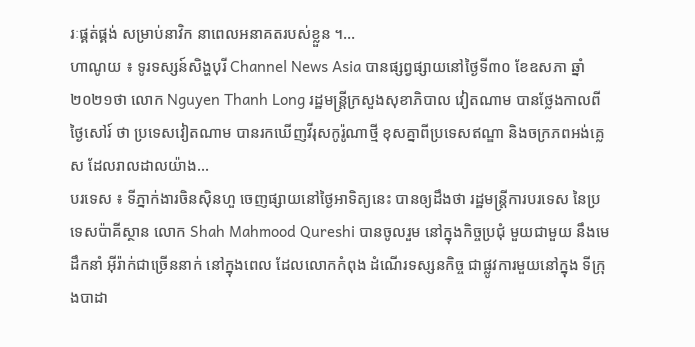រៈផ្គត់ផ្គង់ សម្រាប់នាវិក នាពេលអនាគតរបស់ខ្លួន ។...
ហាណូយ ៖ ទូរទស្សន៍សិង្ហបុរី Channel News Asia បានផ្សព្វផ្សាយនៅថ្ងៃទី៣០ ខែឧសភា ឆ្នាំ២០២១ថា លោក Nguyen Thanh Long រដ្ឋមន្រ្តីក្រសួងសុខាភិបាល វៀតណាម បានថ្លែងកាលពីថ្ងៃសៅរ៍ ថា ប្រទេសវៀតណាម បានរកឃើញវីរុសកូរ៉ូណាថ្មី ខុសគ្នាពីប្រទេសឥណ្ឌា និងចក្រភពអង់គ្លេស ដែលរាលដាលយ៉ាង...
បរទេស ៖ ទីភ្នាក់ងារចិនស៊ិនហួ ចេញផ្សាយនៅថ្ងៃអាទិត្យនេះ បានឲ្យដឹងថា រដ្ឋមន្ត្រីការបរទេស នៃប្រទេសប៉ាគីស្ថាន លោក Shah Mahmood Qureshi បានចូលរួម នៅក្នុងកិច្ចប្រជុំ មួយជាមួយ នឹងមេដឹកនាំ អ៊ីរ៉ាក់ជាច្រើននាក់ នៅក្នុងពេល ដែលលោកកំពុង ដំណើរទស្សនកិច្ច ជាផ្លូវការមួយនៅក្នុង ទីក្រុងបាដា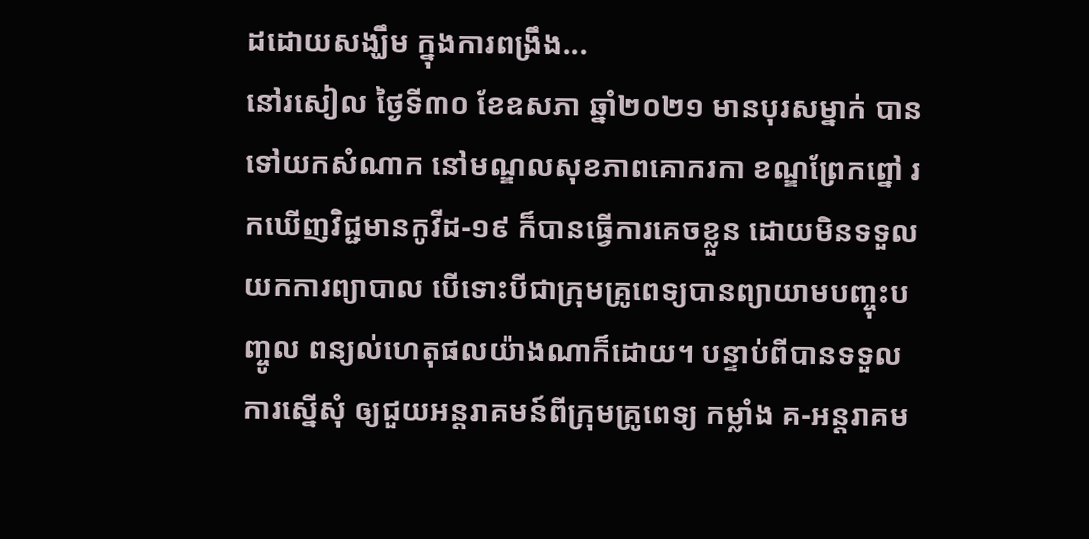ដដោយសង្ឃឹម ក្នុងការពង្រឹង...
នៅរសៀល ថ្ងៃទី៣០ ខែឧសភា ឆ្នាំ២០២១ មានបុរសម្នាក់ បានទៅយកសំណាក នៅមណ្ឌលសុខភាពគោករកា ខណ្ឌព្រែកព្នៅ រកឃើញវិជ្ជមានកូវីដ-១៩ ក៏បានធ្វើការគេចខ្លួន ដោយមិនទទួលយកការព្យាបាល បើទោះបីជាក្រុមគ្រូពេទ្យបានព្យាយាមបញ្ចុះបញ្ចូល ពន្យល់ហេតុផលយ៉ាងណាក៏ដោយ។ បន្ទាប់ពីបានទទួលការស្នើសុំ ឲ្យជួយអន្តរាគមន៍ពីក្រុមគ្រូពេទ្យ កម្លាំង គ-អន្តរាគម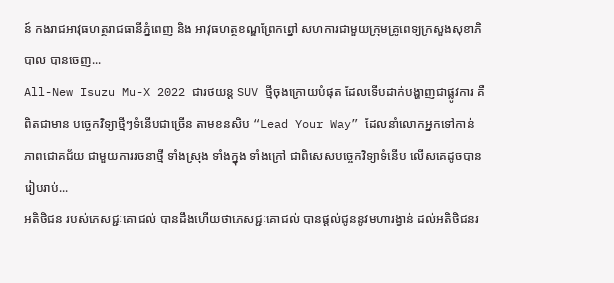ន៍ កងរាជអាវុធហត្ថរាជធានីភ្នំពេញ និង អាវុធហត្ថខណ្ឌព្រែកព្នៅ សហការជាមួយក្រុមគ្រូពេទ្យក្រសួងសុខាភិបាល បានចេញ...
All-New Isuzu Mu-X 2022 ជារថយន្ត SUV ថ្មីចុងក្រោយបំផុត ដែលទើបដាក់បង្ហាញជាផ្លូវការ គឺពិតជាមាន បច្ចេកវិទ្យាថ្មីៗទំនើបជាច្រើន តាមខនសិប “Lead Your Way” ដែលនាំលោកអ្នកទៅកាន់ ភាពជោគជ័យ ជាមួយការរចនាថ្មី ទាំងស្រុង ទាំងក្នុង ទាំងក្រៅ ជាពិសេសបច្ចេកវិទ្យាទំនើប លើសគេដូចបានរៀបរាប់...
អតិថិជន របស់ភេសជ្ជៈគោជល់ បានដឹងហើយថាភេសជ្ជៈគោជល់ បានផ្តល់ជូននូវមហារង្វាន់ ដល់អតិថិជនរ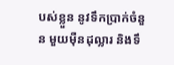បស់ខ្លួន នូវទឹកប្រាក់ចំនួន មួយម៉ឺនដុល្លារ និងទឹ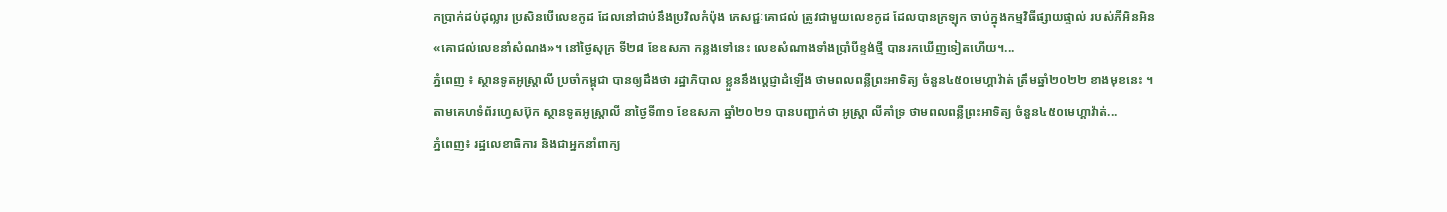កប្រាក់ដប់ដុល្លារ ប្រសិនបើលេខកូដ ដែលនៅជាប់នឹងប្រវិលកំប៉ុង ភេសជ្ជៈគោជល់ ត្រូវជាមួយលេខកូដ ដែលបានក្រឡុក ចាប់ក្នុងកម្មវិធីផ្សាយផ្ទាល់ របស់ភីអិនអិន «គោជល់លេខនាំសំណង»។ នៅថ្ងៃសុក្រ ទី២៨ ខែឧសភា កន្លងទៅនេះ លេខសំណាងទាំងប្រាំបីខ្ទង់ថ្មី បានរកឃើញទៀតហើយ។...
ភ្នំពេញ ៖ ស្ថានទូតអូស្ដ្រាលី ប្រចាំកម្ពុជា បានឲ្យដឹងថា រដ្ឋាភិបាល ខ្លួននឹងប្តេជ្ញាដំឡើង ថាមពលពន្លឺព្រះអាទិត្យ ចំនួន៤៥០មេហ្គាវ៉ាត់ ត្រឹមឆ្នាំ២០២២ ខាងមុខនេះ ។ តាមគេហទំព័រហ្វេសប៊ុក ស្ថានទូតអូស្ដ្រាលី នាថ្ងៃទី៣១ ខែឧសភា ឆ្នាំ២០២១ បានបញ្ជាក់ថា អូស្ដ្រា លីគាំទ្រ ថាមពលពន្លឺព្រះអាទិត្យ ចំនួន៤៥០មេហ្គាវ៉ាត់...
ភ្នំពេញ៖ រដ្ឋលេខាធិការ និងជាអ្នកនាំពាក្យ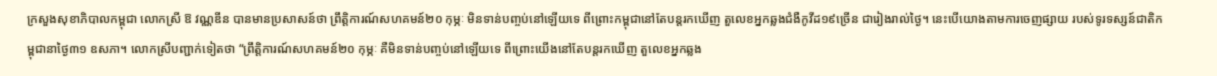ក្រសួងសុខាភិបាលកម្ពុជា លោកស្រី ឱ វណ្ណឌីន បានមានប្រសាសន៍ថា ព្រឹត្តិការណ៍សហគមន៍២០ កុម្ភៈ មិនទាន់បញ្ចប់នៅឡើយទេ ពីព្រោះកម្ពុជានៅតែបន្តរកឃើញ តួលេខអ្នកឆ្លងជំងឺកូវីដ១៩ច្រើន ជារៀងរាល់ថ្ងៃ។ នេះបើយោងតាមការចេញផ្សាយ របស់ទូរទស្សន៍ជាតិកម្ពុជានាថ្ងៃ៣១ ឧសភា។ លោកស្រីបញ្ជាក់ទៀតថា “ព្រឹត្តិការណ៍សហគមន៍២០ កុម្ភៈ គឺមិនទាន់បញ្ចប់នៅឡើយទេ ពីព្រោះយើងនៅតែបន្តរកឃើញ តួលេខអ្នកឆ្លង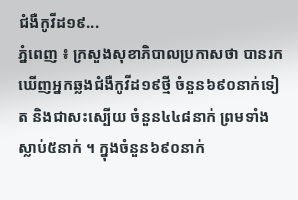ជំងឺកូវីដ១៩...
ភ្នំពេញ ៖ ក្រសួងសុខាភិបាលប្រកាសថា បានរកឃើញអ្នកឆ្លងជំងឺកូវីដ១៩ថ្មី ចំនួន៦៩០នាក់ទៀត និងជាសះស្បើយ ចំនួន៤៤៨នាក់ ព្រមទាំងស្លាប់៥នាក់ ។ ក្នុងចំនួន៦៩០នាក់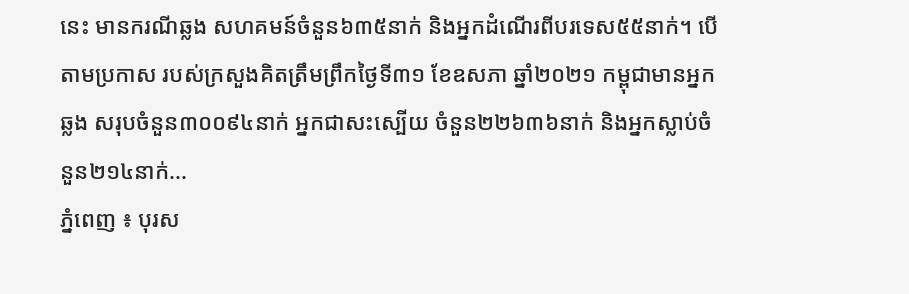នេះ មានករណីឆ្លង សហគមន៍ចំនួន៦៣៥នាក់ និងអ្នកដំណើរពីបរទេស៥៥នាក់។ បើតាមប្រកាស របស់ក្រសួងគិតត្រឹមព្រឹកថ្ងៃទី៣១ ខែឧសភា ឆ្នាំ២០២១ កម្ពុជាមានអ្នកឆ្លង សរុបចំនួន៣០០៩៤នាក់ អ្នកជាសះស្បើយ ចំនួន២២៦៣៦នាក់ និងអ្នកស្លាប់ចំនួន២១៤នាក់...
ភ្នំពេញ ៖ បុរស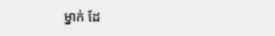ម្នាក់ ដែ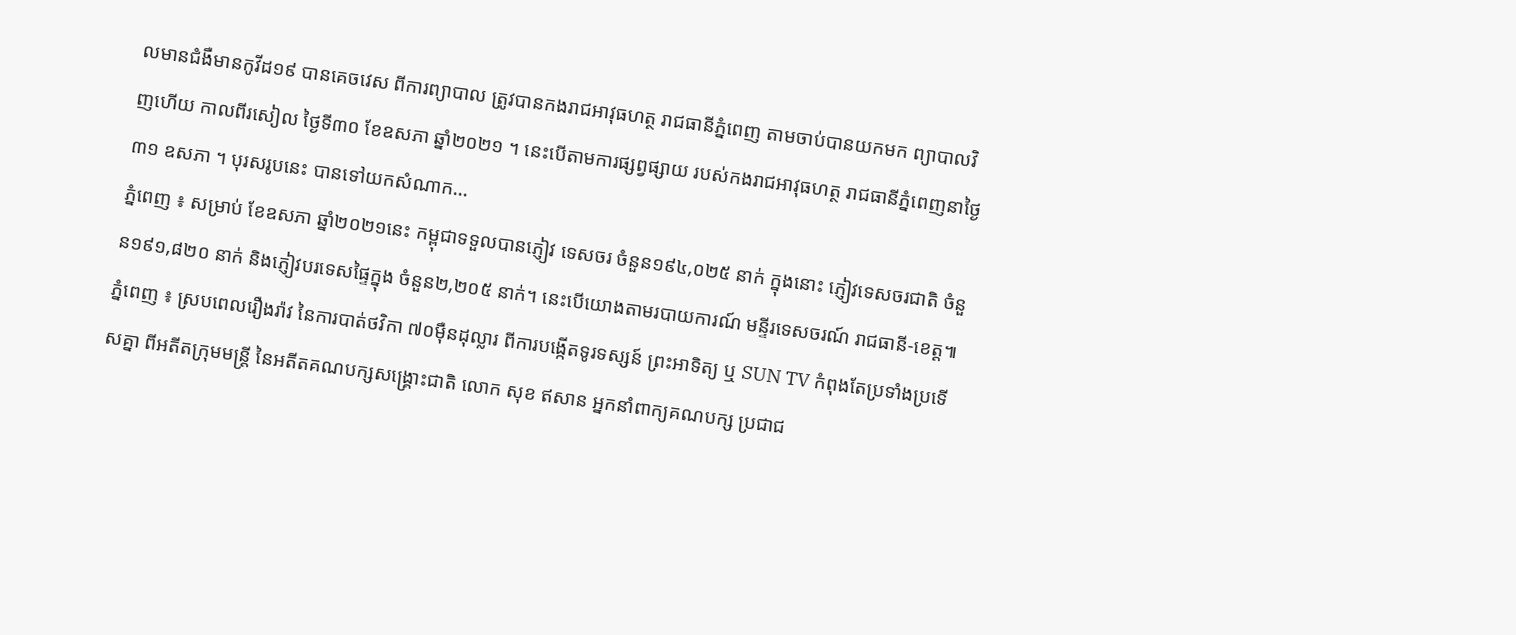លមានជំងឺមានកូវីដ១៩ បានគេចវេស ពីការព្យាបាល ត្រូវបានកងរាជអាវុធហត្ថ រាជធានីភ្នំពេញ តាមចាប់បានយកមក ព្យាបាលវិញហើយ កាលពីរសៀល ថ្ងៃទី៣០ ខែឧសភា ឆ្នាំ២០២១ ។ នេះបើតាមការផ្សព្វផ្សាយ របស់កងរាជអាវុធហត្ថ រាជធានីភ្នំពេញនាថ្ងៃ៣១ ឧសភា ។ បុរសរូបនេះ បានទៅយកសំណាក...
ភ្នំពេញ ៖ សម្រាប់ ខែឧសភា ឆ្នាំ២០២១នេះ កម្ពុជាទទួលបានភ្ញៀវ ទេសចរ ចំនួន១៩៤,០២៥ នាក់ ក្នុងនោះ ភ្ញៀវទេសចរជាតិ ចំនួន១៩១,៨២០ នាក់ និងភ្ញៀវបរទេសផ្ទៃក្នុង ចំនួន២,២០៥ នាក់។ នេះបើយោងតាមរបាយការណ៍ មន្ទីរទេសចរណ៍ រាជធានី-ខេត្ត៕
ភ្នំពេញ ៖ ស្របពេលរឿងរ៉ាវ នៃការបាត់ថវិកា ៧០ម៉ឺនដុល្លារ ពីការបង្កើតទូរទស្សន៍ ព្រះអាទិត្យ ឬ SUN TV កំពុងតែប្រទាំងប្រទើសគ្នា ពីអតីតក្រុមមន្រ្តី នៃអតីតគណបក្សសង្រ្គោះជាតិ លោក សុខ ឥសាន អ្នកនាំពាក្យគណបក្ស ប្រជាជ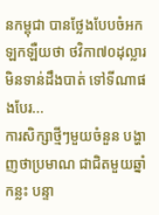នកម្ពុជា បានថ្លែងបែបចំអកឡកឡឺយថា ថវិកា៧០ដុល្លារ មិនទាន់ដឹងបាត់ ទៅទីណាផងបែរ...
ការសិក្សាថ្មីៗមួយចំនួន បង្ហាញថាប្រមាណ ជាជិតមួយឆ្នាំកន្លះ បន្ទា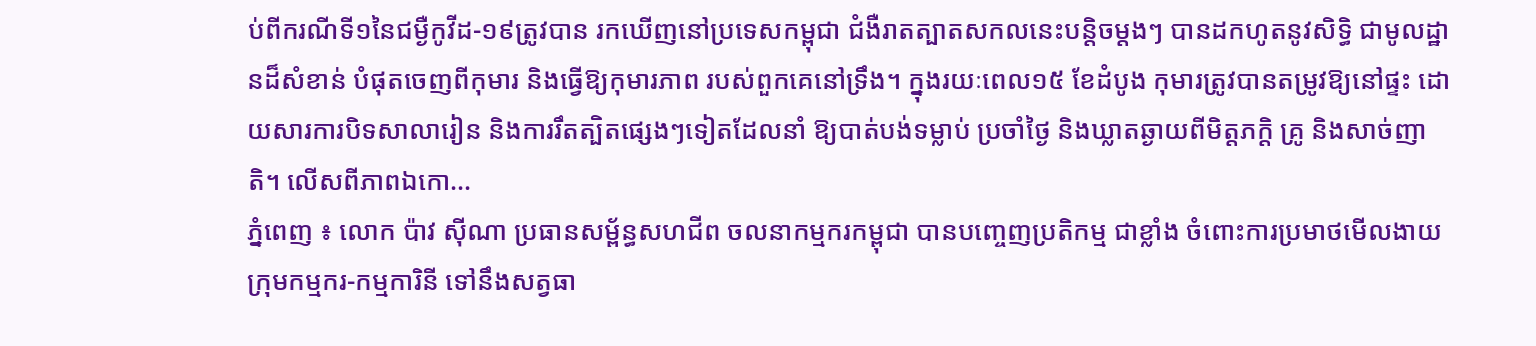ប់ពីករណីទី១នៃជម្ងឺកូវីដ-១៩ត្រូវបាន រកឃើញនៅប្រទេសកម្ពុជា ជំងឺរាតត្បាតសកលនេះបន្តិចម្តងៗ បានដកហូតនូវសិទ្ធិ ជាមូលដ្ឋានដ៏សំខាន់ បំផុតចេញពីកុមារ និងធ្វើឱ្យកុមារភាព របស់ពួកគេនៅទ្រឹង។ ក្នុងរយៈពេល១៥ ខែដំបូង កុមារត្រូវបានតម្រូវឱ្យនៅផ្ទះ ដោយសារការបិទសាលារៀន និងការរឹតត្បិតផ្សេងៗទៀតដែលនាំ ឱ្យបាត់បង់ទម្លាប់ ប្រចាំថ្ងៃ និងឃ្លាតឆ្ងាយពីមិត្តភក្តិ គ្រូ និងសាច់ញាតិ។ លើសពីភាពឯកោ...
ភ្នំពេញ ៖ លោក ប៉ាវ ស៊ីណា ប្រធានសម្ព័ន្ធសហជីព ចលនាកម្មករកម្ពុជា បានបញ្ចេញប្រតិកម្ម ជាខ្លាំង ចំពោះការប្រមាថមើលងាយ ក្រុមកម្មករ-កម្មការិនី ទៅនឹងសត្វធា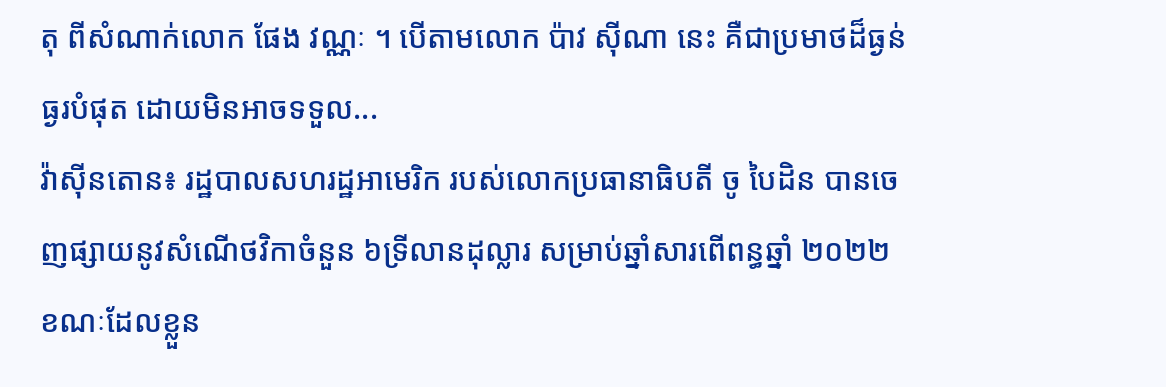តុ ពីសំណាក់លោក ផែង វណ្ណៈ ។ បើតាមលោក ប៉ាវ ស៊ីណា នេះ គឺជាប្រមាថដ៏ធ្ងន់ធ្ងរបំផុត ដោយមិនអាចទទួល...
វ៉ាស៊ីនតោន៖ រដ្ឋបាលសហរដ្ឋអាមេរិក របស់លោកប្រធានាធិបតី ចូ បៃដិន បានចេញផ្សាយនូវសំណើថវិកាចំនួន ៦ទ្រីលានដុល្លារ សម្រាប់ឆ្នាំសារពើពន្ធឆ្នាំ ២០២២ ខណៈដែលខ្លួន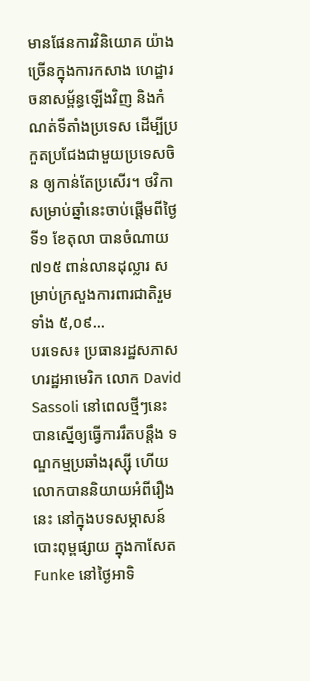មានផែនការវិនិយោគ យ៉ាងច្រើនក្នុងការកសាង ហេដ្ឋារចនាសម្ព័ន្ធឡើងវិញ និងកំណត់ទីតាំងប្រទេស ដើម្បីប្រកួតប្រជែងជាមួយប្រទេសចិន ឲ្យកាន់តែប្រសើរ។ ថវិកាសម្រាប់ឆ្នាំនេះចាប់ផ្តើមពីថ្ងៃទី១ ខែតុលា បានចំណាយ ៧១៥ ពាន់លានដុល្លារ សម្រាប់ក្រសួងការពារជាតិរួមទាំង ៥,០៩...
បរទេស៖ ប្រធានរដ្ឋសភាសហរដ្ឋអាមេរិក លោក David Sassoli នៅពេលថ្មីៗនេះ បានស្នើឲ្យធ្វើការរឹតបន្តឹង ទណ្ឌកម្មប្រឆាំងរុស្ស៊ី ហើយលោកបាននិយាយអំពីរឿងនេះ នៅក្នុងបទសម្ភាសន៍បោះពុម្ពផ្សាយ ក្នុងកាសែត Funke នៅថ្ងៃអាទិ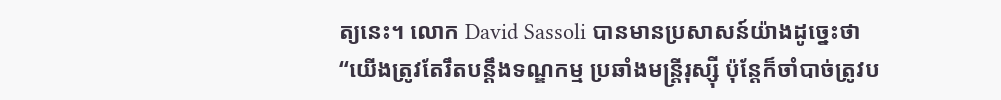ត្យនេះ។ លោក David Sassoli បានមានប្រសាសន៍យ៉ាងដូច្នេះថា “យើងត្រូវតែរឹតបន្តឹងទណ្ឌកម្ម ប្រឆាំងមន្ត្រីរុស្ស៊ី ប៉ុន្តែក៏ចាំបាច់ត្រូវប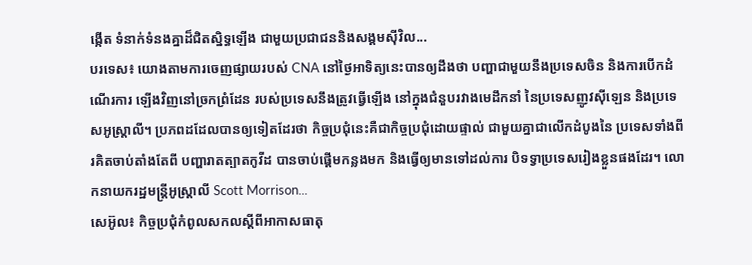ង្កើត ទំនាក់ទំនងគ្នាដ៏ជិតស្និទ្ធឡើង ជាមួយប្រជាជននិងសង្គមស៊ីវិល...
បរទេស៖ យោងតាមការចេញផ្សាយរបស់ CNA នៅថ្ងៃអាទិត្យនេះបានឲ្យដឹងថា បញ្ហាជាមួយនឹងប្រទេសចិន និងការបើកដំណើរការ ឡើងវិញនៅច្រកព្រំដែន របស់ប្រទេសនឹងត្រូវធ្វើឡើង នៅក្នុងជំនួបរវាងមេដឹកនាំ នៃប្រទេសញូវស៊ីឡេន និងប្រទេសអូស្ត្រាលី។ ប្រភពដដែលបានឲ្យទៀតដែរថា កិច្ចប្រជុំនេះគឺជាកិច្ចប្រជុំដោយផ្ទាល់ ជាមួយគ្នាជាលើកដំបូងនៃ ប្រទេសទាំងពីរគិតចាប់តាំងតែពី បញ្ហារាតត្បាតកូវីដ បានចាប់ផ្តើមកន្លងមក និងធ្វើឲ្យមានទៅដល់ការ បិទទ្វាប្រទេសរៀងខ្លួនផងដែរ។ លោកនាយករដ្ឋមន្ត្រីអូស្ត្រាលី Scott Morrison...
សេអ៊ូល៖ កិច្ចប្រជុំកំពូលសកលស្តីពីអាកាសធាតុ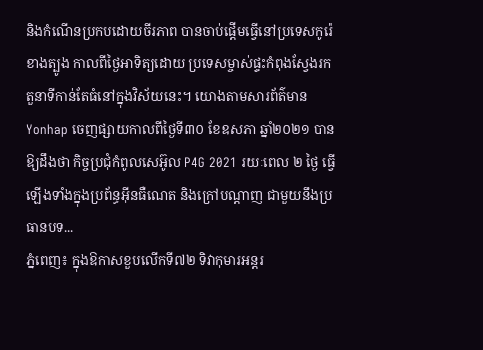និងកំណើនប្រកបដោយចីរភាព បានចាប់ផ្តើមធ្វើនៅប្រទេសកូរ៉េខាងត្បូង កាលពីថ្ងៃអាទិត្យដោយ ប្រទេសម្ចាស់ផ្ទះកំពុងស្វែងរក តួនាទីកាន់តែធំនៅក្នុងវិស័យនេះ។ យោងតាមសារព័ត៌មាន Yonhap ចេញផ្សាយកាលពីថ្ងៃទី៣០ ខែឧសភា ឆ្នាំ២០២១ បានឱ្យដឹងថា កិច្ចប្រជុំកំពូលសេអ៊ូល P4G 2021 រយៈពេល ២ ថ្ងៃ ធ្វើឡើងទាំងក្នុងប្រព័ន្ធអ៊ីនធឺណេត និងក្រៅបណ្តាញ ជាមួយនឹងប្រធានបទ...
ភ្នំពេញ៖ ក្នុងឱកាសខួបលើកទី៧២ ទិវាកុមារអន្តរ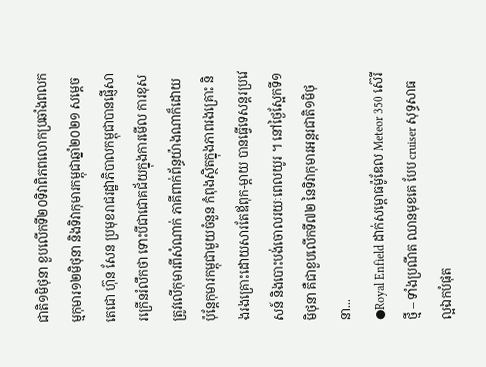ជាតិ១មិថុនា ខួបលើកទី២០ទិវាពិភពលោកប្រឆាំងពលកម្មកុមារ១២មិថុនា និងទិវាកុមារកម្ពុជាឆ្នាំ២០២១ សម្តេចតេជោ ហ៊ុន សែន ប្រមុខរាជរដ្ឋាភិបាលកម្ពុជាបានផ្ញើសារក្រើនរំលឹកថា ទោះបីជាជោគជ័យក្នុងការមើល ការខុសត្រូវលើកុមារពីសំណាក់ ភាគីពាក់ព័ន្ធយ៉ាងណាក៏ដោយ ប៉ុន្តែកុមារកម្ពុជាមួយចំនួន កំពុងស្ថិតក្នុងភាពរងគ្រោះ និងរងគ្រោះដោយសារតែឪពុក-ម្តាយ បានធ្វើទេសន្តរប្រវេសន៍ និងបោះបង់ចោលរយៈពេលយូរ ។ នៅថ្ងៃស្អែកទី១ មិថុនា គឺជាខួបលើកទី៧២ នៃទិវាកុមារអន្តរជាតិ១មិថុនា...
●Royal Enfield ដាក់សម្ពោធម៉ូឌែល Meteor 350 ស៊េរីថ្មី – ទាំងប្រណីត ឈានមុខគេ បែប cruiser សុទ្ធសាធ ល្អឯកបំផុត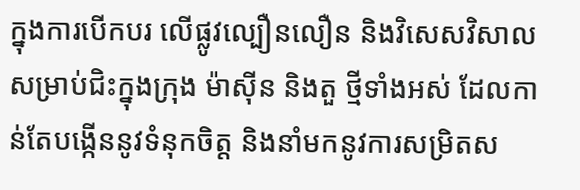ក្នុងការបើកបរ លើផ្លូវល្បឿនលឿន និងវិសេសវិសាល សម្រាប់ជិះក្នុងក្រុង ម៉ាស៊ីន និងតួ ថ្មីទាំងអស់ ដែលកាន់តែបង្កើននូវទំនុកចិត្ត និងនាំមកនូវការសម្រិតស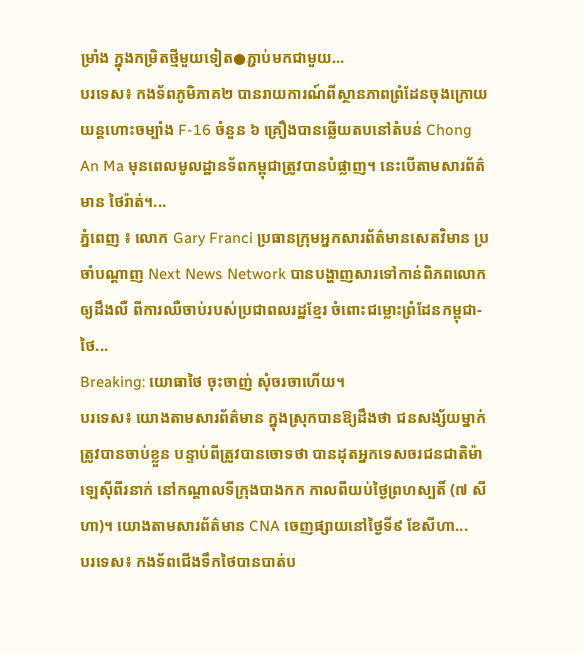ម្រាំង ក្នុងកម្រិតថ្មីមួយទៀត●ភ្ជាប់មកជាមួយ...
បរទេស៖ កងទ័ពភូមិភាគ២ បានរាយការណ៍ពីស្ថានភាពព្រំដែនចុងក្រោយ យន្តហោះចម្បាំង F-16 ចំនួន ៦ គ្រឿងបានឆ្លើយតបនៅតំបន់ Chong An Ma មុនពេលមូលដ្ឋានទ័ពកម្ពុជាត្រូវបានបំផ្លាញ។ នេះបើតាមសារព័ត៌មាន ថៃរ៉ាត់។...
ភ្នំពេញ ៖ លោក Gary Franci ប្រធានក្រុមអ្នកសារព័ត៌មានសេតវិមាន ប្រចាំបណ្តាញ Next News Network បានបង្ហាញសារទៅកាន់ពិភពលោក ឲ្យដឹងលឺ ពីការឈឺចាប់របស់ប្រជាពលរដ្ឋខ្មែរ ចំពោះជម្លោះព្រំដែនកម្ពុជា-ថៃ...
Breaking: យោធាថៃ ចុះចាញ់ សុំចរចាហើយ។
បរទេស៖ យោងតាមសារព័ត៌មាន ក្នុងស្រុកបានឱ្យដឹងថា ជនសង្ស័យម្នាក់ត្រូវបានចាប់ខ្លួន បន្ទាប់ពីត្រូវបានចោទថា បានដុតអ្នកទេសចរជនជាតិម៉ាឡេស៊ីពីរនាក់ នៅកណ្តាលទីក្រុងបាងកក កាលពីយប់ថ្ងៃព្រហស្បតិ៍ (៧ សីហា)។ យោងតាមសារព័ត៌មាន CNA ចេញផ្សាយនៅថ្ងៃទី៩ ខែសីហា...
បរទេស៖ កងទ័ពជើងទឹកថៃបានបាត់ប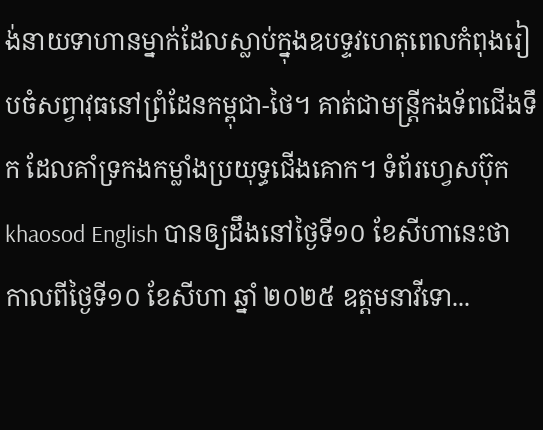ង់នាយទាហានម្នាក់ដែលស្លាប់ក្នុងឧបទ្ទវហេតុពេលកំពុងរៀបចំសព្វាវុធនៅព្រំដែនកម្ពុជា-ថៃ។ គាត់ជាមន្ត្រីកងទ័ពជើងទឹក ដែលគាំទ្រកងកម្លាំងប្រយុទ្ធជើងគោក។ ទំព័រហ្វេសប៊ុក khaosod English បានឲ្យដឹងនៅថ្ងៃទី១០ ខែសីហានេះថា កាលពីថ្ងៃទី១០ ខែសីហា ឆ្នាំ ២០២៥ ឧត្តមនាវីទោ...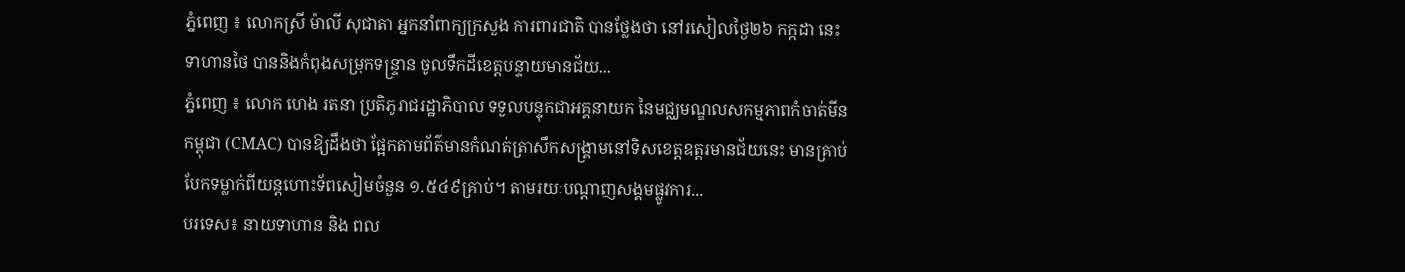ភ្នំពេញ ៖ លោកស្រី ម៉ាលី សុជាតា អ្នកនាំពាក្យក្រសួង ការពារជាតិ បានថ្លែងថា នៅរសៀលថ្ងៃ២៦ កក្កដា នេះ ទាហានថៃ បាននិងកំពុងសម្រុកទន្ទ្រាន ចូលទឹកដីខេត្តបន្ទាយមានជ័យ...
ភ្នំពេញ ៖ លោក ហេង រតនា ប្រតិភូរាជរដ្ឋាភិបាល ទទួលបន្ទុកជាអគ្គនាយក នៃមជ្ឈមណ្ឌលសកម្មភាពកំចាត់មីនកម្ពុជា (CMAC) បានឱ្យដឹងថា ផ្អែកតាមព័ត៌មានកំណត់ត្រាសឹកសង្គ្រាមនៅទិសខេត្តឧត្តរមានជ័យនេះ មានគ្រាប់បែកទម្លាក់ពីយន្តហោះទ័ពសៀមចំនួន ១.៥៤៩គ្រាប់។ តាមរយៈបណ្ដាញសង្គមផ្លូវការ...
បរទេស៖ នាយទាហាន និង ពល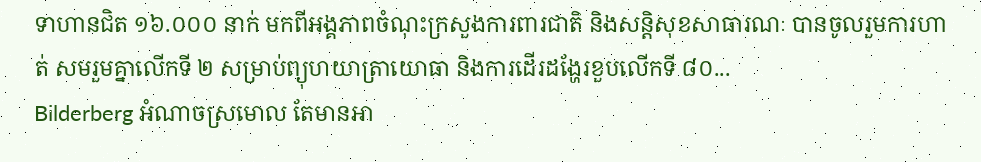ទាហានជិត ១៦.០០០ នាក់ មកពីអង្គភាពចំណុះក្រសួងការពារជាតិ និងសន្តិសុខសាធារណៈ បានចូលរួមការហាត់ សមរួមគ្នាលើកទី ២ សម្រាប់ព្យុហយាត្រាយោធា និងការដើរដង្ហែរខួបលើកទី ៨០...
Bilderberg អំណាចស្រមោល តែមានអា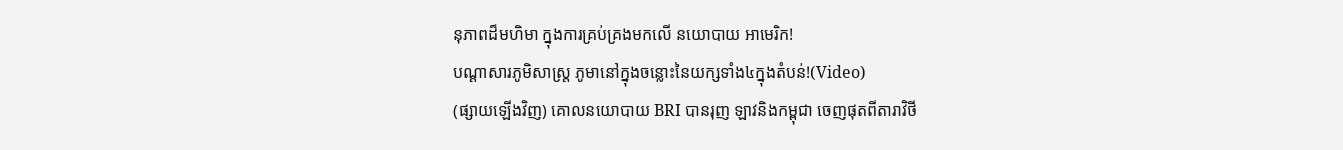នុភាពដ៏មហិមា ក្នុងការគ្រប់គ្រងមកលើ នយោបាយ អាមេរិក!
បណ្ដាសារភូមិសាស្រ្ត ភូមានៅក្នុងចន្លោះនៃយក្សទាំង៤ក្នុងតំបន់!(Video)
(ផ្សាយឡើងវិញ) គោលនយោបាយ BRI បានរុញ ឡាវនិងកម្ពុជា ចេញផុតពីតារាវិថី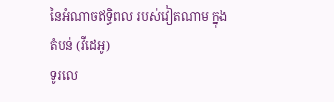នៃអំណាចឥទ្ធិពល របស់វៀតណាម ក្នុងតំបន់ (វីដេអូ)
ទូរលេ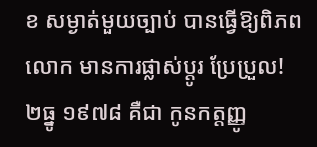ខ សម្ងាត់មួយច្បាប់ បានធ្វើឱ្យពិភពលោក មានការផ្លាស់ប្ដូរ ប្រែប្រួល!
២ធ្នូ ១៩៧៨ គឺជា កូនកត្តញ្ញូ